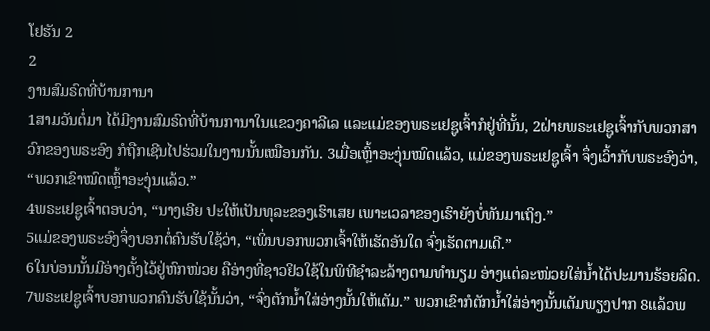ໂຢຮັນ 2
2
ງານສົມຣົດທີ່ບ້ານການາ
1ສາມວັນຕໍ່ມາ ໄດ້ມີງານສົມຣົດທີ່ບ້ານການາໃນແຂວງຄາລີເລ ແລະແມ່ຂອງພຣະເຢຊູເຈົ້າກໍຢູ່ທີ່ນັ້ນ, 2ຝ່າຍພຣະເຢຊູເຈົ້າກັບພວກສາວົກຂອງພຣະອົງ ກໍຖືກເຊີນໄປຮ່ວມໃນງານນັ້ນເໝືອນກັນ. 3ເມື່ອເຫຼົ້າອະງຸ່ນໝົດແລ້ວ, ແມ່ຂອງພຣະເຢຊູເຈົ້າ ຈຶ່ງເວົ້າກັບພຣະອົງວ່າ, “ພວກເຂົາໝົດເຫຼົ້າອະງຸ່ນແລ້ວ.”
4ພຣະເຢຊູເຈົ້າຕອບວ່າ, “ນາງເອີຍ ປະໃຫ້ເປັນທຸລະຂອງເຮົາເສຍ ເພາະເວລາຂອງເຮົາຍັງບໍ່ທັນມາເຖິງ.”
5ແມ່ຂອງພຣະອົງຈຶ່ງບອກຕໍ່ຄົນຮັບໃຊ້ວ່າ, “ເພິ່ນບອກພວກເຈົ້າໃຫ້ເຮັດອັນໃດ ຈົ່ງເຮັດຕາມເດີ.”
6ໃນບ່ອນນັ້ນມີອ່າງຕັ້ງໄວ້ຢູ່ຫົກໜ່ວຍ ຄືອ່າງທີ່ຊາວຢິວໃຊ້ໃນພິທີຊຳລະລ້າງຕາມທຳນຽມ ອ່າງແຕ່ລະໜ່ວຍໃສ່ນໍ້າໄດ້ປະມານຮ້ອຍລິດ. 7ພຣະເຢຊູເຈົ້າບອກພວກຄົນຮັບໃຊ້ນັ້ນວ່າ, “ຈົ່ງຕັກນໍ້າໃສ່ອ່າງນັ້ນໃຫ້ເຕັມ.” ພວກເຂົາກໍຕັກນໍ້າໃສ່ອ່າງນັ້ນເຕັມພຽງປາກ 8ແລ້ວພ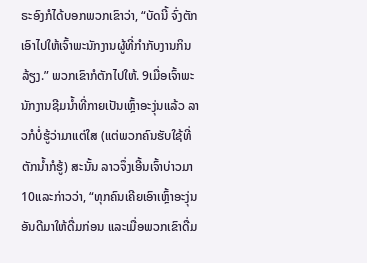ຣະອົງກໍໄດ້ບອກພວກເຂົາວ່າ, “ບັດນີ້ ຈົ່ງຕັກເອົາໄປໃຫ້ເຈົ້າພະນັກງານຜູ້ທີ່ກຳກັບງານກິນລ້ຽງ.” ພວກເຂົາກໍຕັກໄປໃຫ້. 9ເມື່ອເຈົ້າພະນັກງານຊີມນໍ້າທີ່ກາຍເປັນເຫຼົ້າອະງຸ່ນແລ້ວ ລາວກໍບໍ່ຮູ້ວ່າມາແຕ່ໃສ (ແຕ່ພວກຄົນຮັບໃຊ້ທີ່ຕັກນໍ້າກໍຮູ້) ສະນັ້ນ ລາວຈຶ່ງເອີ້ນເຈົ້າບ່າວມາ 10ແລະກ່າວວ່າ, “ທຸກຄົນເຄີຍເອົາເຫຼົ້າອະງຸ່ນອັນດີມາໃຫ້ດື່ມກ່ອນ ແລະເມື່ອພວກເຂົາດື່ມ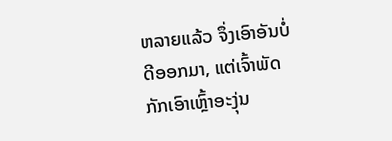ຫລາຍແລ້ວ ຈຶ່ງເອົາອັນບໍ່ດີອອກມາ, ແຕ່ເຈົ້າພັດກັກເອົາເຫຼົ້າອະງຸ່ນ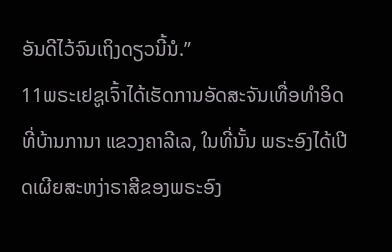ອັນດີໄວ້ຈົນເຖິງດຽວນີ້ນໍ.”
11ພຣະເຢຊູເຈົ້າໄດ້ເຮັດການອັດສະຈັນເທື່ອທຳອິດ ທີ່ບ້ານການາ ແຂວງຄາລີເລ, ໃນທີ່ນັ້ນ ພຣະອົງໄດ້ເປີດເຜີຍສະຫງ່າຣາສີຂອງພຣະອົງ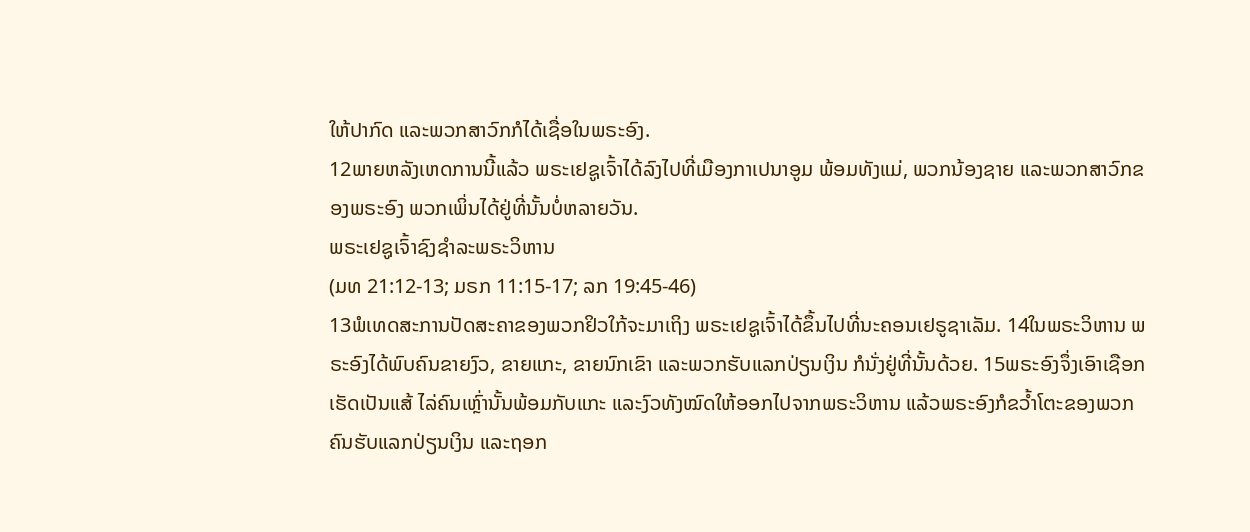ໃຫ້ປາກົດ ແລະພວກສາວົກກໍໄດ້ເຊື່ອໃນພຣະອົງ.
12ພາຍຫລັງເຫດການນີ້ແລ້ວ ພຣະເຢຊູເຈົ້າໄດ້ລົງໄປທີ່ເມືອງກາເປນາອູມ ພ້ອມທັງແມ່, ພວກນ້ອງຊາຍ ແລະພວກສາວົກຂອງພຣະອົງ ພວກເພິ່ນໄດ້ຢູ່ທີ່ນັ້ນບໍ່ຫລາຍວັນ.
ພຣະເຢຊູເຈົ້າຊົງຊຳລະພຣະວິຫານ
(ມທ 21:12-13; ມຣກ 11:15-17; ລກ 19:45-46)
13ພໍເທດສະການປັດສະຄາຂອງພວກຢິວໃກ້ຈະມາເຖິງ ພຣະເຢຊູເຈົ້າໄດ້ຂຶ້ນໄປທີ່ນະຄອນເຢຣູຊາເລັມ. 14ໃນພຣະວິຫານ ພຣະອົງໄດ້ພົບຄົນຂາຍງົວ, ຂາຍແກະ, ຂາຍນົກເຂົາ ແລະພວກຮັບແລກປ່ຽນເງິນ ກໍນັ່ງຢູ່ທີ່ນັ້ນດ້ວຍ. 15ພຣະອົງຈຶ່ງເອົາເຊືອກເຮັດເປັນແສ້ ໄລ່ຄົນເຫຼົ່ານັ້ນພ້ອມກັບແກະ ແລະງົວທັງໝົດໃຫ້ອອກໄປຈາກພຣະວິຫານ ແລ້ວພຣະອົງກໍຂວໍ້າໂຕະຂອງພວກຄົນຮັບແລກປ່ຽນເງິນ ແລະຖອກ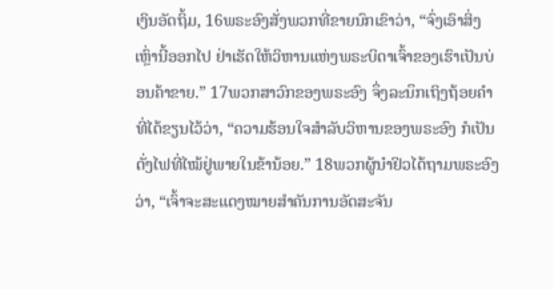ເງິນອັດຖິ້ມ, 16ພຣະອົງສັ່ງພວກທີ່ຂາຍນົກເຂົາວ່າ, “ຈົ່ງເອົາສິ່ງເຫຼົ່ານີ້ອອກໄປ ຢ່າເຮັດໃຫ້ວິຫານແຫ່ງພຣະບິດາເຈົ້າຂອງເຮົາເປັນບ່ອນຄ້າຂາຍ.” 17ພວກສາວົກຂອງພຣະອົງ ຈຶ່ງລະນຶກເຖິງຖ້ອຍຄຳທີ່ໄດ້ຂຽນໄວ້ວ່າ, “ຄວາມຮ້ອນໃຈສຳລັບວິຫານຂອງພຣະອົງ ກໍເປັນດັ່ງໄຟທີ່ໄໝ້ຢູ່ພາຍໃນຂ້ານ້ອຍ.” 18ພວກຜູ້ນຳຢິວໄດ້ຖາມພຣະອົງວ່າ, “ເຈົ້າຈະສະແດງໝາຍສຳຄັນການອັດສະຈັນ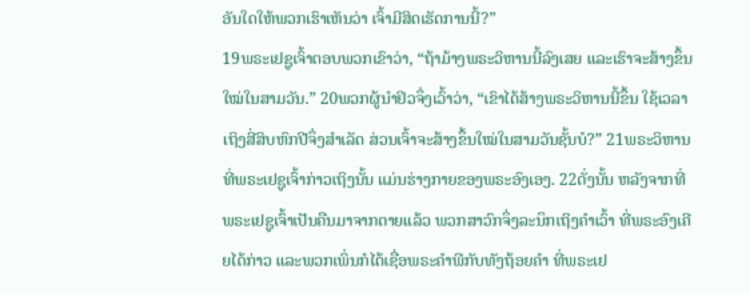ອັນໃດໃຫ້ພວກເຮົາເຫັນວ່າ ເຈົ້າມີສິດເຮັດການນີ້?”
19ພຣະເຢຊູເຈົ້າຕອບພວກເຂົາວ່າ, “ຖ້າມ້າງພຣະວິຫານນີ້ລົງເສຍ ແລະເຮົາຈະສ້າງຂຶ້ນໃໝ່ໃນສາມວັນ.” 20ພວກຜູ້ນຳຢິວຈຶ່ງເວົ້າວ່າ, “ເຂົາໄດ້ສ້າງພຣະວິຫານນີ້ຂຶ້ນ ໃຊ້ເວລາເຖິງສີ່ສິບຫົກປີຈຶ່ງສຳເລັດ ສ່ວນເຈົ້າຈະສ້າງຂຶ້ນໃໝ່ໃນສາມວັນຊັ້ນບໍ?” 21ພຣະວິຫານທີ່ພຣະເຢຊູເຈົ້າກ່າວເຖິງນັ້ນ ແມ່ນຮ່າງກາຍຂອງພຣະອົງເອງ. 22ດັ່ງນັ້ນ ຫລັງຈາກທີ່ພຣະເຢຊູເຈົ້າເປັນຄືນມາຈາກຕາຍແລ້ວ ພວກສາວົກຈຶ່ງລະນຶກເຖິງຄຳເວົ້າ ທີ່ພຣະອົງເຄີຍໄດ້ກ່າວ ແລະພວກເພິ່ນກໍໄດ້ເຊື່ອພຣະຄຳພີກັບທັງຖ້ອຍຄຳ ທີ່ພຣະເຢ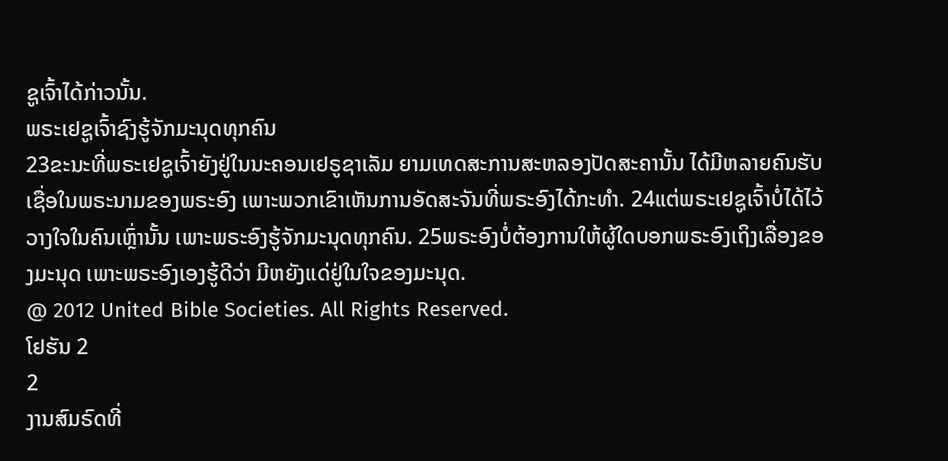ຊູເຈົ້າໄດ້ກ່າວນັ້ນ.
ພຣະເຢຊູເຈົ້າຊົງຮູ້ຈັກມະນຸດທຸກຄົນ
23ຂະນະທີ່ພຣະເຢຊູເຈົ້າຍັງຢູ່ໃນນະຄອນເຢຣູຊາເລັມ ຍາມເທດສະການສະຫລອງປັດສະຄານັ້ນ ໄດ້ມີຫລາຍຄົນຮັບເຊື່ອໃນພຣະນາມຂອງພຣະອົງ ເພາະພວກເຂົາເຫັນການອັດສະຈັນທີ່ພຣະອົງໄດ້ກະທຳ. 24ແຕ່ພຣະເຢຊູເຈົ້າບໍ່ໄດ້ໄວ້ວາງໃຈໃນຄົນເຫຼົ່ານັ້ນ ເພາະພຣະອົງຮູ້ຈັກມະນຸດທຸກຄົນ. 25ພຣະອົງບໍ່ຕ້ອງການໃຫ້ຜູ້ໃດບອກພຣະອົງເຖິງເລື່ອງຂອງມະນຸດ ເພາະພຣະອົງເອງຮູ້ດີວ່າ ມີຫຍັງແດ່ຢູ່ໃນໃຈຂອງມະນຸດ.
@ 2012 United Bible Societies. All Rights Reserved.
ໂຢຮັນ 2
2
ງານສົມຣົດທີ່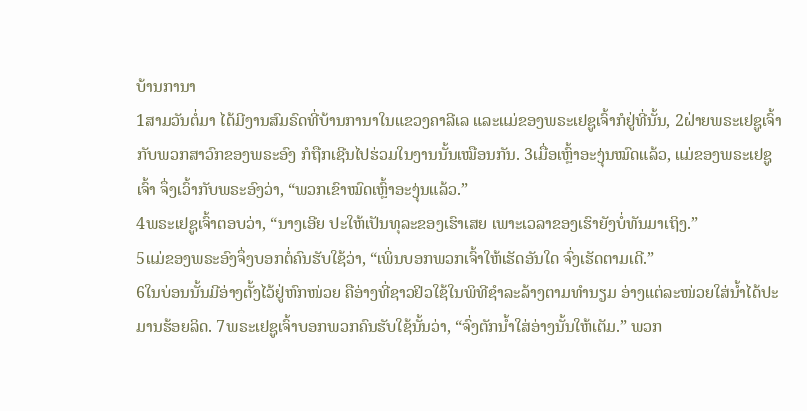ບ້ານການາ
1ສາມວັນຕໍ່ມາ ໄດ້ມີງານສົມຣົດທີ່ບ້ານການາໃນແຂວງຄາລີເລ ແລະແມ່ຂອງພຣະເຢຊູເຈົ້າກໍຢູ່ທີ່ນັ້ນ, 2ຝ່າຍພຣະເຢຊູເຈົ້າກັບພວກສາວົກຂອງພຣະອົງ ກໍຖືກເຊີນໄປຮ່ວມໃນງານນັ້ນເໝືອນກັນ. 3ເມື່ອເຫຼົ້າອະງຸ່ນໝົດແລ້ວ, ແມ່ຂອງພຣະເຢຊູເຈົ້າ ຈຶ່ງເວົ້າກັບພຣະອົງວ່າ, “ພວກເຂົາໝົດເຫຼົ້າອະງຸ່ນແລ້ວ.”
4ພຣະເຢຊູເຈົ້າຕອບວ່າ, “ນາງເອີຍ ປະໃຫ້ເປັນທຸລະຂອງເຮົາເສຍ ເພາະເວລາຂອງເຮົາຍັງບໍ່ທັນມາເຖິງ.”
5ແມ່ຂອງພຣະອົງຈຶ່ງບອກຕໍ່ຄົນຮັບໃຊ້ວ່າ, “ເພິ່ນບອກພວກເຈົ້າໃຫ້ເຮັດອັນໃດ ຈົ່ງເຮັດຕາມເດີ.”
6ໃນບ່ອນນັ້ນມີອ່າງຕັ້ງໄວ້ຢູ່ຫົກໜ່ວຍ ຄືອ່າງທີ່ຊາວຢິວໃຊ້ໃນພິທີຊຳລະລ້າງຕາມທຳນຽມ ອ່າງແຕ່ລະໜ່ວຍໃສ່ນໍ້າໄດ້ປະມານຮ້ອຍລິດ. 7ພຣະເຢຊູເຈົ້າບອກພວກຄົນຮັບໃຊ້ນັ້ນວ່າ, “ຈົ່ງຕັກນໍ້າໃສ່ອ່າງນັ້ນໃຫ້ເຕັມ.” ພວກ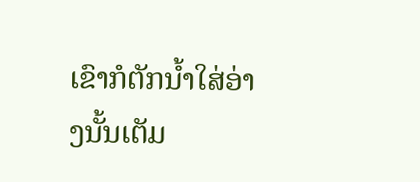ເຂົາກໍຕັກນໍ້າໃສ່ອ່າງນັ້ນເຕັມ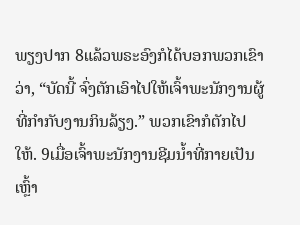ພຽງປາກ 8ແລ້ວພຣະອົງກໍໄດ້ບອກພວກເຂົາວ່າ, “ບັດນີ້ ຈົ່ງຕັກເອົາໄປໃຫ້ເຈົ້າພະນັກງານຜູ້ທີ່ກຳກັບງານກິນລ້ຽງ.” ພວກເຂົາກໍຕັກໄປໃຫ້. 9ເມື່ອເຈົ້າພະນັກງານຊີມນໍ້າທີ່ກາຍເປັນເຫຼົ້າ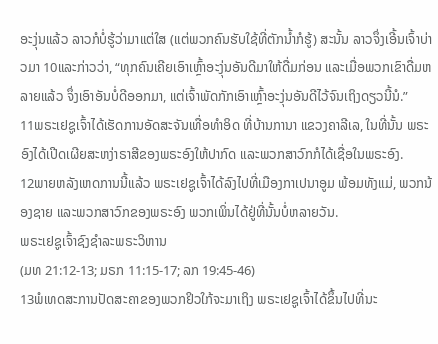ອະງຸ່ນແລ້ວ ລາວກໍບໍ່ຮູ້ວ່າມາແຕ່ໃສ (ແຕ່ພວກຄົນຮັບໃຊ້ທີ່ຕັກນໍ້າກໍຮູ້) ສະນັ້ນ ລາວຈຶ່ງເອີ້ນເຈົ້າບ່າວມາ 10ແລະກ່າວວ່າ, “ທຸກຄົນເຄີຍເອົາເຫຼົ້າອະງຸ່ນອັນດີມາໃຫ້ດື່ມກ່ອນ ແລະເມື່ອພວກເຂົາດື່ມຫລາຍແລ້ວ ຈຶ່ງເອົາອັນບໍ່ດີອອກມາ, ແຕ່ເຈົ້າພັດກັກເອົາເຫຼົ້າອະງຸ່ນອັນດີໄວ້ຈົນເຖິງດຽວນີ້ນໍ.”
11ພຣະເຢຊູເຈົ້າໄດ້ເຮັດການອັດສະຈັນເທື່ອທຳອິດ ທີ່ບ້ານການາ ແຂວງຄາລີເລ, ໃນທີ່ນັ້ນ ພຣະອົງໄດ້ເປີດເຜີຍສະຫງ່າຣາສີຂອງພຣະອົງໃຫ້ປາກົດ ແລະພວກສາວົກກໍໄດ້ເຊື່ອໃນພຣະອົງ.
12ພາຍຫລັງເຫດການນີ້ແລ້ວ ພຣະເຢຊູເຈົ້າໄດ້ລົງໄປທີ່ເມືອງກາເປນາອູມ ພ້ອມທັງແມ່, ພວກນ້ອງຊາຍ ແລະພວກສາວົກຂອງພຣະອົງ ພວກເພິ່ນໄດ້ຢູ່ທີ່ນັ້ນບໍ່ຫລາຍວັນ.
ພຣະເຢຊູເຈົ້າຊົງຊຳລະພຣະວິຫານ
(ມທ 21:12-13; ມຣກ 11:15-17; ລກ 19:45-46)
13ພໍເທດສະການປັດສະຄາຂອງພວກຢິວໃກ້ຈະມາເຖິງ ພຣະເຢຊູເຈົ້າໄດ້ຂຶ້ນໄປທີ່ນະ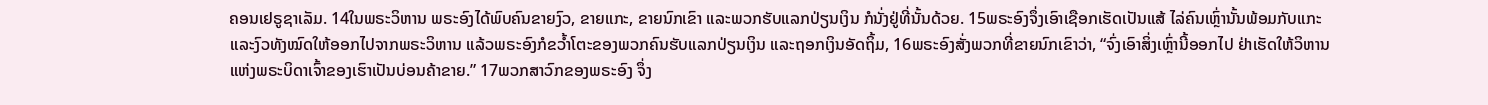ຄອນເຢຣູຊາເລັມ. 14ໃນພຣະວິຫານ ພຣະອົງໄດ້ພົບຄົນຂາຍງົວ, ຂາຍແກະ, ຂາຍນົກເຂົາ ແລະພວກຮັບແລກປ່ຽນເງິນ ກໍນັ່ງຢູ່ທີ່ນັ້ນດ້ວຍ. 15ພຣະອົງຈຶ່ງເອົາເຊືອກເຮັດເປັນແສ້ ໄລ່ຄົນເຫຼົ່ານັ້ນພ້ອມກັບແກະ ແລະງົວທັງໝົດໃຫ້ອອກໄປຈາກພຣະວິຫານ ແລ້ວພຣະອົງກໍຂວໍ້າໂຕະຂອງພວກຄົນຮັບແລກປ່ຽນເງິນ ແລະຖອກເງິນອັດຖິ້ມ, 16ພຣະອົງສັ່ງພວກທີ່ຂາຍນົກເຂົາວ່າ, “ຈົ່ງເອົາສິ່ງເຫຼົ່ານີ້ອອກໄປ ຢ່າເຮັດໃຫ້ວິຫານແຫ່ງພຣະບິດາເຈົ້າຂອງເຮົາເປັນບ່ອນຄ້າຂາຍ.” 17ພວກສາວົກຂອງພຣະອົງ ຈຶ່ງ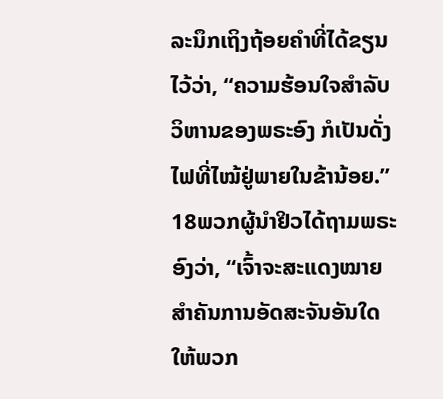ລະນຶກເຖິງຖ້ອຍຄຳທີ່ໄດ້ຂຽນໄວ້ວ່າ, “ຄວາມຮ້ອນໃຈສຳລັບວິຫານຂອງພຣະອົງ ກໍເປັນດັ່ງໄຟທີ່ໄໝ້ຢູ່ພາຍໃນຂ້ານ້ອຍ.” 18ພວກຜູ້ນຳຢິວໄດ້ຖາມພຣະອົງວ່າ, “ເຈົ້າຈະສະແດງໝາຍສຳຄັນການອັດສະຈັນອັນໃດໃຫ້ພວກ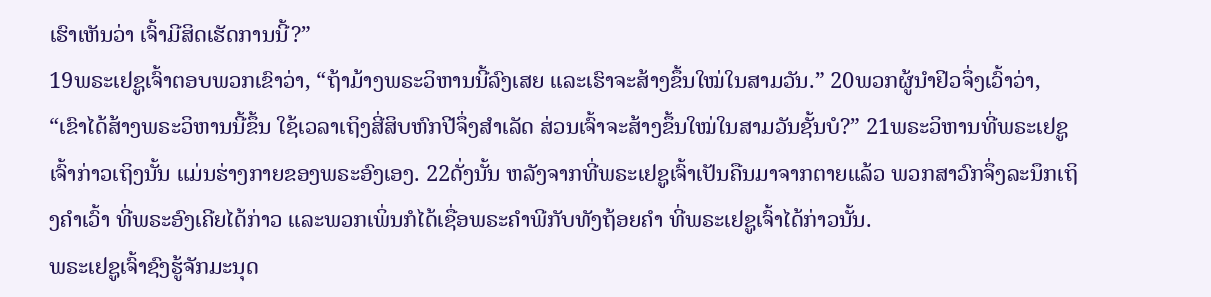ເຮົາເຫັນວ່າ ເຈົ້າມີສິດເຮັດການນີ້?”
19ພຣະເຢຊູເຈົ້າຕອບພວກເຂົາວ່າ, “ຖ້າມ້າງພຣະວິຫານນີ້ລົງເສຍ ແລະເຮົາຈະສ້າງຂຶ້ນໃໝ່ໃນສາມວັນ.” 20ພວກຜູ້ນຳຢິວຈຶ່ງເວົ້າວ່າ, “ເຂົາໄດ້ສ້າງພຣະວິຫານນີ້ຂຶ້ນ ໃຊ້ເວລາເຖິງສີ່ສິບຫົກປີຈຶ່ງສຳເລັດ ສ່ວນເຈົ້າຈະສ້າງຂຶ້ນໃໝ່ໃນສາມວັນຊັ້ນບໍ?” 21ພຣະວິຫານທີ່ພຣະເຢຊູເຈົ້າກ່າວເຖິງນັ້ນ ແມ່ນຮ່າງກາຍຂອງພຣະອົງເອງ. 22ດັ່ງນັ້ນ ຫລັງຈາກທີ່ພຣະເຢຊູເຈົ້າເປັນຄືນມາຈາກຕາຍແລ້ວ ພວກສາວົກຈຶ່ງລະນຶກເຖິງຄຳເວົ້າ ທີ່ພຣະອົງເຄີຍໄດ້ກ່າວ ແລະພວກເພິ່ນກໍໄດ້ເຊື່ອພຣະຄຳພີກັບທັງຖ້ອຍຄຳ ທີ່ພຣະເຢຊູເຈົ້າໄດ້ກ່າວນັ້ນ.
ພຣະເຢຊູເຈົ້າຊົງຮູ້ຈັກມະນຸດ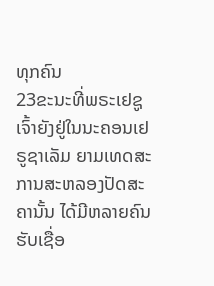ທຸກຄົນ
23ຂະນະທີ່ພຣະເຢຊູເຈົ້າຍັງຢູ່ໃນນະຄອນເຢຣູຊາເລັມ ຍາມເທດສະການສະຫລອງປັດສະຄານັ້ນ ໄດ້ມີຫລາຍຄົນຮັບເຊື່ອ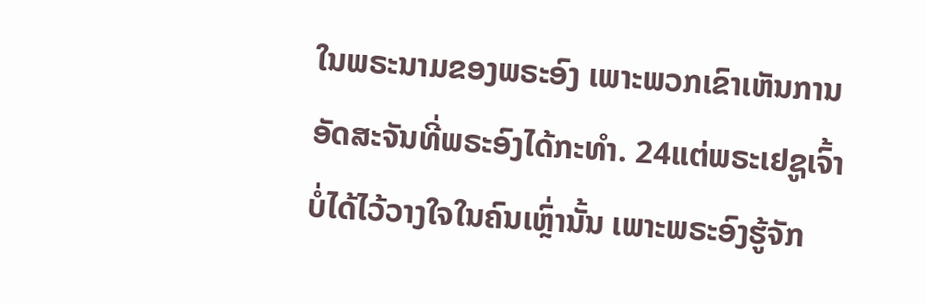ໃນພຣະນາມຂອງພຣະອົງ ເພາະພວກເຂົາເຫັນການອັດສະຈັນທີ່ພຣະອົງໄດ້ກະທຳ. 24ແຕ່ພຣະເຢຊູເຈົ້າບໍ່ໄດ້ໄວ້ວາງໃຈໃນຄົນເຫຼົ່ານັ້ນ ເພາະພຣະອົງຮູ້ຈັກ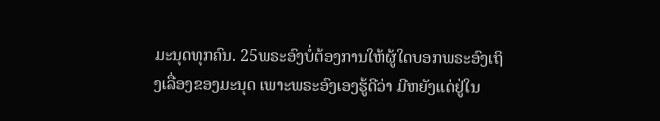ມະນຸດທຸກຄົນ. 25ພຣະອົງບໍ່ຕ້ອງການໃຫ້ຜູ້ໃດບອກພຣະອົງເຖິງເລື່ອງຂອງມະນຸດ ເພາະພຣະອົງເອງຮູ້ດີວ່າ ມີຫຍັງແດ່ຢູ່ໃນ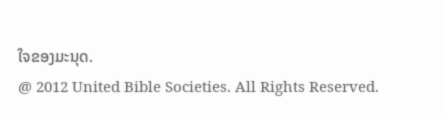ໃຈຂອງມະນຸດ.
@ 2012 United Bible Societies. All Rights Reserved.